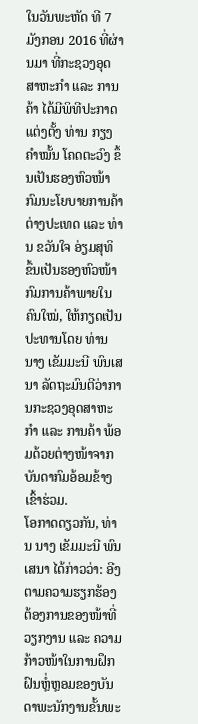ໃນວັນພະຫັດ ທີ 7 ມັງກອນ 2016 ທີ່ຜ່ານມາ ທີ່ກະຊວງອຸດສາຫະກຳ ແລະ ການຄ້າ ໄດ້ມີພິທີປະກາດແຕ່ງຕັ້ງ ທ່ານ ກຽງຄຳໝັ້ນ ໂຄດຕະວົງ ຂຶ້ນເປັນຮອງຫົວໜ້າກົມນະໂຍບາຍການຄ້າຕ່າງປະເທດ ແລະ ທ່ານ ຂວັນໃຈ ອ່ຽມສຸທິ ຂຶ້ນເປັນຮອງຫົວໜ້າກົມການຄ້າພາຍໃນ ຄົນໃໝ່, ໃຫ້ກຽດເປັນປະທານໂດຍ ທ່ານ ນາງ ເຂັມມະນີ ພົນເສນາ ລັດຖະມົນຕີວ່າການກະຊວງອຸດສາຫະກຳ ແລະ ການຄ້າ ພ້ອມດ້ວຍຕ່າງໜ້າຈາກບັນດາກົມອ້ອມຂ້າງເຂົ້າຮ່ວມ.
ໂອກາດດຽວກັນ, ທ່ານ ນາງ ເຂັມມະນີ ພົນເສນາ ໄດ້ກ່າວວ່າ: ອີງຕາມຄວາມຮຽກຮ້ອງຕ້ອງການຂອງໜ້າທີ່ວຽກງານ ແລະ ຄວາມກ້າວໜ້າໃນການຝຶກຝົນຫຼໍ່ຫຼອມຂອງບັນດາພະນັກງານຂັ້ນພະ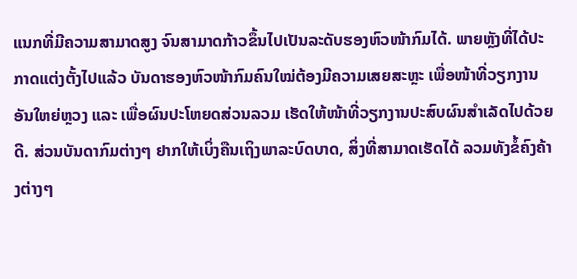ແນກທີ່ມີຄວາມສາມາດສູງ ຈົນສາມາດກ້າວຂຶ້ນໄປເປັນລະດັບຮອງຫົວໜ້າກົມໄດ້. ພາຍຫຼັງທີ່ໄດ້ປະກາດແຕ່ງຕັ້ງໄປແລ້ວ ບັນດາຮອງຫົວໜ້າກົມຄົນໃໝ່ຕ້ອງມີຄວາມເສຍສະຫຼະ ເພື່ອໜ້າທີ່ວຽກງານອັນໃຫຍ່ຫຼວງ ແລະ ເພື່ອຜົນປະໂຫຍດສ່ວນລວມ ເຮັດໃຫ້ໜ້າທີ່ວຽກງານປະສົບຜົນສຳເລັດໄປດ້ວຍດີ. ສ່ວນບັນດາກົມຕ່າງໆ ຢາກໃຫ້ເບິ່ງຄືນເຖິງພາລະບົດບາດ, ສິ່ງທີ່ສາມາດເຮັດໄດ້ ລວມທັງຂໍ້ຄົງຄ້າງຕ່າງໆ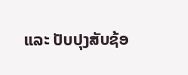ແລະ ປັບປຸງສັບຊ້ອ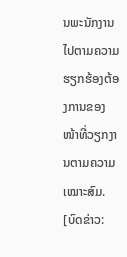ນພະນັກງານໄປຕາມຄວາມຮຽກຮ້ອງຕ້ອງການຂອງໜ້າທີ່ວຽກງານຕາມຄວາມເໝາະສົມ.
[ບົດຂ່າວ: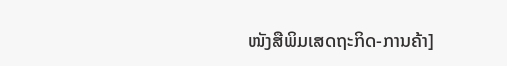ໜັງສືພິມເສດຖະກິດ-ການຄ້າ]